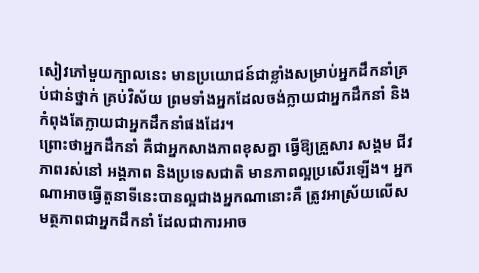សៀវភៅមួយក្បាលនេះ មានប្រយោជន៍ជាខ្លាំងសម្រាប់អ្នកដឹកនាំគ្រប់ជាន់ថ្នាក់ គ្រប់វិស័យ ព្រមទាំងអ្នកដែលចង់ក្លាយជាអ្នកដឹកនាំ និងកំពុងតែក្លាយជាអ្នកដឹកនាំផងដែរ។
ព្រោះថាអ្នកដឹកនាំ គឺជាអ្នកសាងភាពខុសគ្នា ធ្វើឱ្យគ្រួសារ សង្គម ជីវភាពរស់នៅ អង្គភាព និងប្រទេសជាតិ មានភាពល្អប្រសើរឡើង។ អ្នកណាអាចធ្វើតួនាទីនេះបានល្អជាងអ្នកណានោះគឺ ត្រូវអាស្រ័យលើសមត្ថភាពជាអ្នកដឹកនាំ ដែលជាការអាច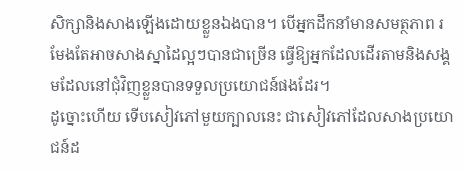សិក្សានិងសាងឡើងដោយខ្លួនឯងបាន។ បើអ្នកដឹកនាំមានសមត្ថភាព រមែងតែអាចសាងស្នាដៃល្អៗបានជាច្រើន ធ្វើឱ្យអ្នកដែលដើរតាមនិងសង្គមដែលនៅជុំវិញខ្លួនបានទទួលប្រយោជន៍ផងដែរ។
ដូច្នោះហើយ ទើបសៀវភៅមួយក្បាលនេះ ជាសៀវភៅដែលសាងប្រយោជន៍ដ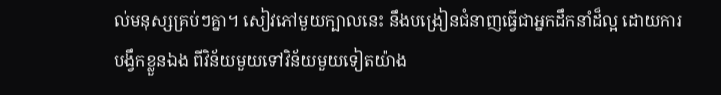ល់មនុស្សគ្រប់ៗគ្នា។ សៀវភៅមួយក្បាលនេះ នឹងបង្រៀនជំនាញធ្វើជាអ្នកដឹកនាំដ៏ល្អ ដោយការបង្វឹកខ្លួនឯង ពីវិន័យមួយទៅវិន័យមួយទៀតយ៉ាង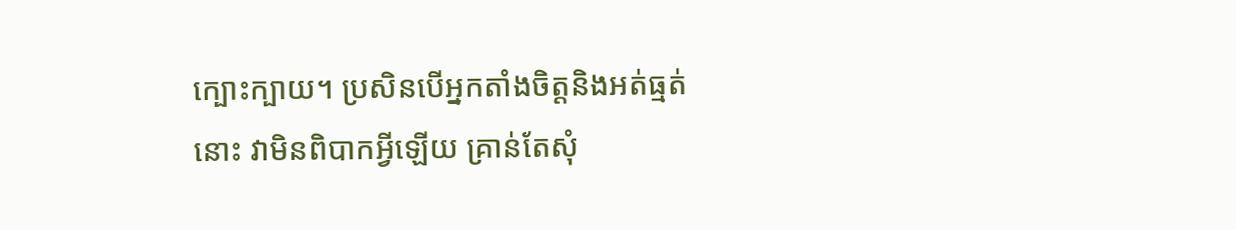ក្បោះក្បាយ។ ប្រសិនបើអ្នកតាំងចិត្តនិងអត់ធ្មត់នោះ វាមិនពិបាកអ្វីឡើយ គ្រាន់តែសុំ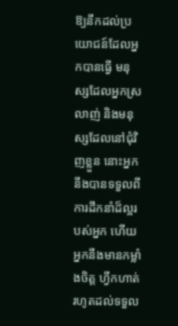ឱ្យនឹកដល់ប្រយោជន៍ដែលអ្នកបានធ្វើ មនុស្សដែលអ្នកស្រលាញ់ និងមនុស្សដែលនៅជុំវិញខ្លួន នោះអ្នកនឹងបានទទួលពីការដឹកនាំដ៏ល្អរបស់អ្នក ហើយអ្នកនឹងមានកម្លាំងចិត្ត ហ្វឹកហាត់រហូតដល់ទទួល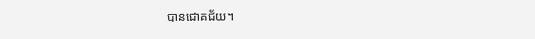បានជោគជ័យ។